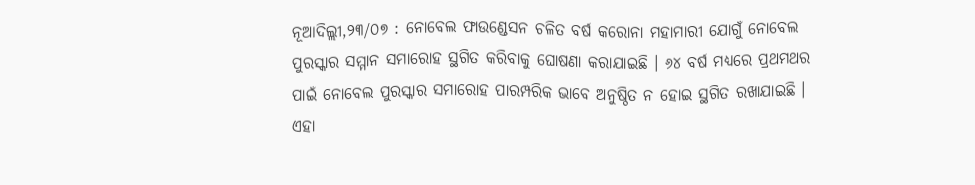ନୂଆଦିଲ୍ଲୀ,୨୩/୦୭ : ନୋବେଲ ଫାଉଣ୍ଡେସନ ଚଳିତ ବର୍ଷ କରୋନା ମହାମାରୀ ଯୋଗୁଁ ନୋବେଲ ପୁରସ୍କାର ସମ୍ମାନ ସମାରୋହ ସ୍ଥଗିତ କରିବାକୁ ଘୋଷଣା କରାଯାଇଛି । ୬୪ ବର୍ଷ ମଧ୍ୟରେ ପ୍ରଥମଥର ପାଇଁ ନୋବେଲ ପୁରସ୍କାର ସମାରୋହ ପାରମ୍ପରିକ ଭାବେ ଅନୁଷ୍ଠିତ ନ ହୋଇ ସ୍ଥଗିତ ରଖାଯାଇଛି । ଏହା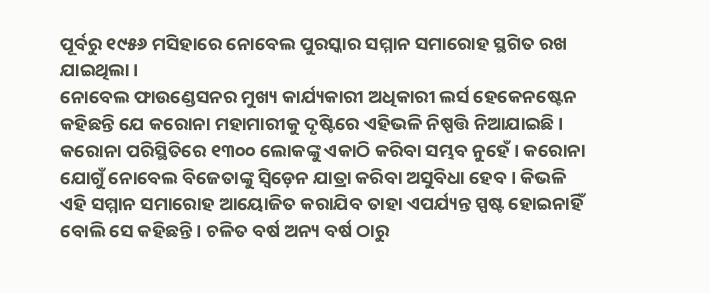ପୂର୍ବରୁ ୧୯୫୬ ମସିହାରେ ନୋବେଲ ପୁରସ୍କାର ସମ୍ମାନ ସମାରୋହ ସ୍ଥଗିତ ରଖ ଯାଇଥିଲା ।
ନୋବେଲ ଫାଉଣ୍ଡେସନର ମୁଖ୍ୟ କାର୍ଯ୍ୟକାରୀ ଅଧିକାରୀ ଲର୍ସ ହେକେନଷ୍ଟେନ କହିଛନ୍ତି ଯେ କରୋନା ମହାମାରୀକୁ ଦୃଷ୍ଟିରେ ଏହିଭଳି ନିଷ୍ପତ୍ତି ନିଆଯାଇଛି । କରୋନା ପରିସ୍ଥିତିରେ ୧୩୦୦ ଲୋକଙ୍କୁ ଏକାଠି କରିବା ସମ୍ଭବ ନୁହେଁ । କରୋନା ଯୋଗୁଁ ନୋବେଲ ବିଜେତାଙ୍କୁ ସ୍ୱିଡ଼େନ ଯାତ୍ରା କରିବା ଅସୁବିଧା ହେବ । କିଭଳି ଏହି ସମ୍ମାନ ସମାରୋହ ଆୟୋଜିତ କରାଯିବ ତାହା ଏପର୍ଯ୍ୟନ୍ତ ସ୍ପଷ୍ଟ ହୋଇନାହିଁ ବୋଲି ସେ କହିଛନ୍ତି । ଚଳିତ ବର୍ଷ ଅନ୍ୟ ବର୍ଷ ଠାରୁ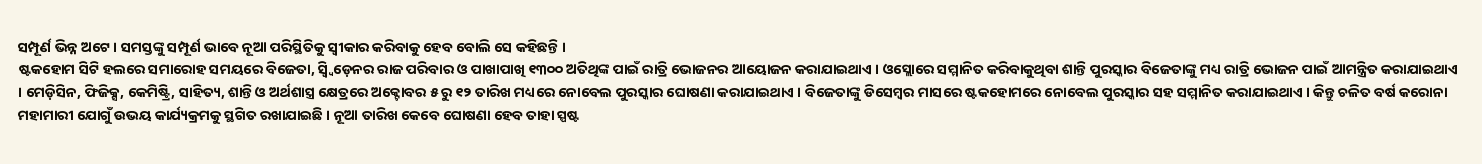ସମ୍ପୂର୍ଣ ଭିନ୍ନ ଅଟେ । ସମସ୍ତଙ୍କୁ ସମ୍ପୂର୍ଣ ଭାବେ ନୂଆ ପରିସ୍ଥିତିକୁ ସ୍ୱୀକାର କରିବାକୁ ହେବ ବୋଲି ସେ କହିଛନ୍ତି ।
ଷ୍ଟକହୋମ ସିଟି ହଲରେ ସମାରୋହ ସମୟରେ ବିଜେତା, ସ୍ୱ୍ୱିଡ଼େନର ରାଜ ପରିବାର ଓ ପାଖାପାଖି ୧୩୦୦ ଅତିଥିଙ୍କ ପାଇଁ ରାତ୍ରି ଭୋଜନର ଆୟୋଜନ କରାଯାଇଥାଏ । ଓସ୍ଲୋରେ ସମ୍ମାନିତ କରିବାକୁଥିବା ଶାନ୍ତି ପୁରସ୍କାର ବିଜେତାଙ୍କୁ ମଧ୍ୟ ରାତ୍ରି ଭୋଜନ ପାଇଁ ଆମନ୍ତ୍ରିତ କରାଯାଇଥାଏ । ମେଡ଼ିସିନ, ଫିଜିକ୍ସ, କେମିଷ୍ଟ୍ରି, ସାହିତ୍ୟ, ଶାନ୍ତି ଓ ଅର୍ଥଶାସ୍ତ୍ର କ୍ଷେତ୍ରରେ ଅକ୍ଟୋବର ୫ ରୁ ୧୨ ତାରିଖ ମଧ୍ୟରେ ନୋବେଲ ପୁରସ୍କାର ଘୋଷଣା କରାଯାଇଥାଏ । ବିଜେତାଙ୍କୁ ଡିସେମ୍ବର ମାସରେ ଷ୍ଟକହୋମରେ ନୋବେଲ ପୁରସ୍କାର ସହ ସମ୍ମାନିତ କରାଯାଇଥାଏ । କିନ୍ତୁ ଚଳିତ ବର୍ଷ କରୋନା ମହାମାରୀ ଯୋଗୁଁ ଉଭୟ କାର୍ଯ୍ୟକ୍ରମକୁ ସ୍ଥଗିତ ରଖାଯାଇଛି । ନୂଆ ତାରିଖ କେବେ ଘୋଷଣା ହେବ ତାହା ସ୍ପଷ୍ଟ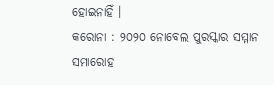ହୋଇନାହିଁ ।
କରୋନା : ୨୦୨୦ ନୋବେଲ ପୁରସ୍କାର ସମ୍ମାନ ସମାରୋହ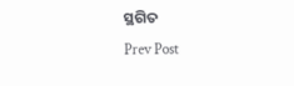ସ୍ଥଗିତ
Prev Post